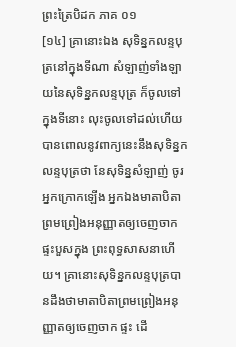ព្រះត្រៃបិដក ភាគ ០១
[១៤] គ្រានោះឯង សុទិន្នកលន្ទបុត្រនៅក្នុងទីណា សំឡាញ់ទាំងឡាយនៃសុទិន្នកលន្ទបុត្រ ក៏ចូលទៅក្នុងទីនោះ លុះចូលទៅដល់ហើយ បានពោលនូវពាក្យនេះនឹងសុទិន្នកលន្ទបុត្រថា នែសុទិន្នសំឡាញ់ ចូរអ្នកក្រោកឡើង អ្នកឯងមាតាបិតាព្រមព្រៀងអនុញ្ញាតឲ្យចេញចាកផ្ទះបួសក្នុង ព្រះពុទ្ធសាសនាហើយ។ គ្រានោះសុទិន្នកលន្ទបុត្របានដឹងថាមាតាបិតាព្រមព្រៀងអនុញ្ញាតឲ្យចេញចាក ផ្ទះ ដើ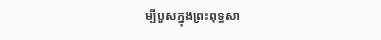ម្បីបួសក្នុងព្រះពុទ្ធសា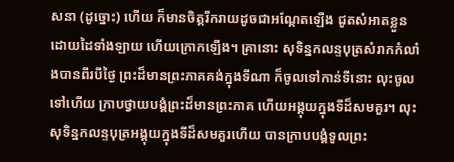សនា (ដូច្នោះ) ហើយ ក៏មានចិត្តរីករាយដូចជាអណ្តែតឡើង ជូតសំអាតខ្លួនដោយដៃទាំងឡាយ ហើយក្រោកឡើង។ គ្រានោះ សុទិន្នកលន្ទបុត្រសំរាកកំលាំងបានពីរបីថ្ងៃ ព្រះដ៏មានព្រះភាគគង់ក្នុងទីណា ក៏ចូលទៅកាន់ទីនោះ លុះចូលទៅហើយ ក្រាបថ្វាយបង្គំព្រះដ៏មានព្រះភាគ ហើយអង្គុយក្នុងទីដ៏សមគួរ។ លុះសុទិន្នកលន្ទបុត្រអង្គុយក្នុងទីដ៏សមគួរហើយ បានក្រាបបង្គំទូលព្រះ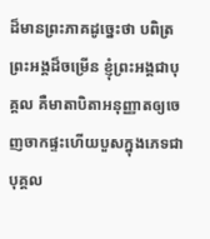ដ៏មានព្រះភាគដូច្នេះថា បពិត្រព្រះអង្គដ៏ចម្រើន ខ្ញុំព្រះអង្គជាបុគ្គល គឺមាតាបិតាអនុញ្ញាតឲ្យចេញចាកផ្ទះហើយបួសក្នុងភេទជាបុគ្គល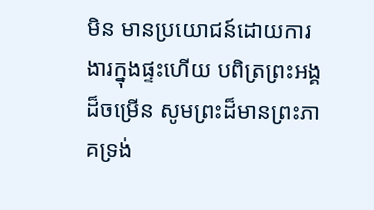មិន មានប្រយោជន៍ដោយការងារក្នុងផ្ទះហើយ បពិត្រព្រះអង្គដ៏ចម្រើន សូមព្រះដ៏មានព្រះភាគទ្រង់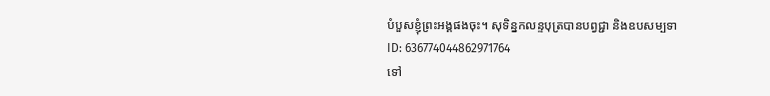បំបួសខ្ញុំព្រះអង្គផងចុះ។ សុទិន្នកលន្ទបុត្របានបព្វជ្ជា និងឧបសម្បទា
ID: 636774044862971764
ទៅ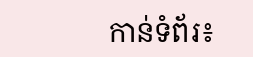កាន់ទំព័រ៖